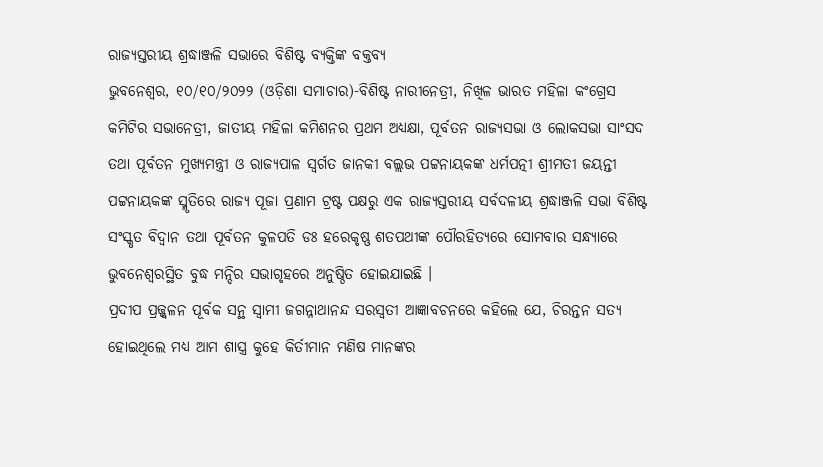ରାଜ୍ୟସ୍ତରୀୟ ଶ୍ରଦ୍ଧାଞ୍ଜଳି ସଭାରେ ବିଶିଷ୍ଟ ବ୍ୟକ୍ତିଙ୍କ ବକ୍ତବ୍ୟ
ଭୁବନେଶ୍ୱର, ୧୦/୧୦/୨୦୨୨ (ଓଡ଼ିଶା ସମାଚାର)-ବିଶିଷ୍ଟ ନାରୀନେତ୍ରୀ, ନିଖିଳ ଭାରତ ମହିଳା କଂଗ୍ରେସ କମିଟିର ସଭାନେତ୍ରୀ, ଜାତୀୟ ମହିଳା କମିଶନର ପ୍ରଥମ ଅଧ୍ୟକ୍ଷା, ପୂର୍ବତନ ରାଜ୍ୟସଭା ଓ ଲୋକସଭା ସାଂସଦ ତଥା ପୂର୍ବତନ ମୁଖ୍ୟମନ୍ତ୍ରୀ ଓ ରାଜ୍ୟପାଳ ସ୍ୱର୍ଗତ ଜାନକୀ ବଲ୍ଲଭ ପଟ୍ଟନାୟକଙ୍କ ଧର୍ମପତ୍ନୀ ଶ୍ରୀମତୀ ଜୟନ୍ତୀ ପଟ୍ଟନାୟକଙ୍କ ସ୍ମୃତିରେ ରାଜ୍ୟ ପୂଜା ପ୍ରଣାମ ଟ୍ରଷ୍ଟ ପକ୍ଷରୁ ଏକ ରାଜ୍ୟସ୍ତରୀୟ ସର୍ବଦଳୀୟ ଶ୍ରଦ୍ଧାଞ୍ଜଳି ସଭା ବିଶିଷ୍ଟ ସଂସ୍କୃତ ବିଦ୍ୱାନ ତଥା ପୂର୍ବତନ କୁଳପତି ଡଃ ହରେକୃଷ୍ଣ ଶତପଥୀଙ୍କ ପୌରହିତ୍ୟରେ ସୋମବାର ସନ୍ଧ୍ୟାରେ ଭୁବନେଶ୍ୱରସ୍ଥିତ ବୁଦ୍ଧ ମନ୍ଦିର ସଭାଗୃହରେ ଅନୁଷ୍ଠିତ ହୋଇଯାଇଛି ।
ପ୍ରଦୀପ ପ୍ରଜ୍ଜ୍ୱଳନ ପୂର୍ବକ ସନ୍ଥ ସ୍ୱାମୀ ଜଗନ୍ନାଥାନନ୍ଦ ସରସ୍ୱତୀ ଆଜ୍ଞାବଚନରେ କହିଲେ ଯେ, ଚିରନ୍ତନ ସତ୍ୟ ହୋଇଥିଲେ ମଧ୍ୟ ଆମ ଶାସ୍ତ୍ର କୁହେ କିର୍ତୀମାନ ମଣିଷ ମାନଙ୍କର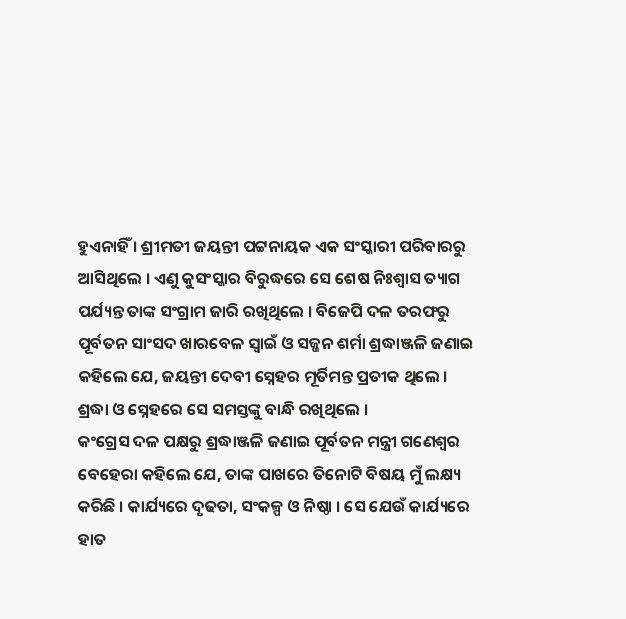ହୁଏନାହିଁ । ଶ୍ରୀମତୀ ଜୟନ୍ତୀ ପଟ୍ଟନାୟକ ଏକ ସଂସ୍କାରୀ ପରିବାରରୁ ଆସିଥିଲେ । ଏଣୁ କୁସଂସ୍କାର ବିରୁଦ୍ଧରେ ସେ ଶେଷ ନିଃଶ୍ୱାସ ତ୍ୟାଗ ପର୍ଯ୍ୟନ୍ତ ତାଙ୍କ ସଂଗ୍ରାମ ଜାରି ରଖିଥିଲେ । ବିଜେପି ଦଳ ତରଫରୁ ପୂର୍ବତନ ସାଂସଦ ଖାରବେଳ ସ୍ୱାଇଁ ଓ ସଜ୍ଜନ ଶର୍ମା ଶ୍ରଦ୍ଧାଞ୍ଜଳି ଜଣାଇ କହିଲେ ଯେ, ଜୟନ୍ତୀ ଦେବୀ ସ୍ନେହର ମୂର୍ତିମନ୍ତ ପ୍ରତୀକ ଥିଲେ । ଶ୍ରଦ୍ଧା ଓ ସ୍ନେହରେ ସେ ସମସ୍ତଙ୍କୁ ବାନ୍ଧି ରଖିଥିଲେ ।
କଂଗ୍ରେସ ଦଳ ପକ୍ଷରୁ ଶ୍ରଦ୍ଧାଞ୍ଜଳି ଜଣାଇ ପୂର୍ବତନ ମନ୍ତ୍ରୀ ଗଣେଶ୍ୱର ବେହେରା କହିଲେ ଯେ, ତାଙ୍କ ପାଖରେ ତିନୋଟି ବିଷୟ ମୁଁ ଲକ୍ଷ୍ୟ କରିଛି । କାର୍ଯ୍ୟରେ ଦୃଢତା, ସଂକଳ୍ପ ଓ ନିଷ୍ଠା । ସେ ଯେଉଁ କାର୍ଯ୍ୟରେ ହାତ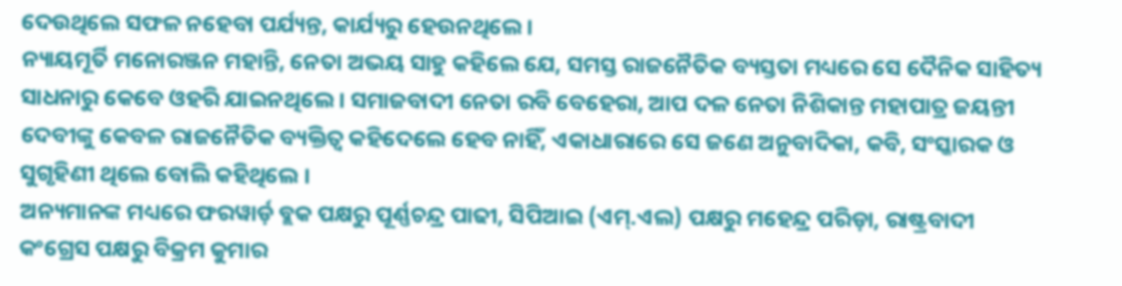ଦେଉଥିଲେ ସଫଳ ନହେବା ପର୍ଯ୍ୟନ୍ତ, କାର୍ଯ୍ୟରୁ ହେଉନଥିଲେ ।
ନ୍ୟାୟମୂର୍ତି ମନୋରଞ୍ଜନ ମହାନ୍ତି, ନେତା ଅଭୟ ସାହୁ କହିଲେ ଯେ, ସମସ୍ତ ରାଜନୈତିକ ବ୍ୟସ୍ତତା ମଧ୍ୟରେ ସେ ଦୈନିକ ସାହିତ୍ୟ ସାଧନାରୁ କେବେ ଓହରି ଯାଇନଥିଲେ । ସମାଜବାଦୀ ନେତା ରବି ବେହେରା, ଆପ ଦଳ ନେତା ନିଶିକାନ୍ତ ମହାପାତ୍ର ଜୟନ୍ତୀ ଦେବୀଙ୍କୁ କେବଳ ରାଜନୈତିକ ବ୍ୟକ୍ତିତ୍ୱ କହିଦେଲେ ହେବ ନାହିଁ, ଏକାଧାରାରେ ସେ ଜଣେ ଅନୁବାଦିକା, କବି, ସଂସ୍କାରକ ଓ ସୁଗୃହିଣୀ ଥିଲେ ବୋଲି କହିଥିଲେ ।
ଅନ୍ୟମାନଙ୍କ ମଧ୍ୟରେ ଫରୱାର୍ଡ଼ ବ୍ଲକ ପକ୍ଷରୁ ପୂର୍ଣ୍ଣଚନ୍ଦ୍ର ପାଢୀ, ସିପିଆଇ (ଏମ୍.ଏଲ) ପକ୍ଷରୁ ମହେନ୍ଦ୍ର ପରିଡ଼ା, ରାଷ୍ଟ୍ରବାଦୀ କଂଗ୍ରେସ ପକ୍ଷରୁ ବିକ୍ରମ କୁମାର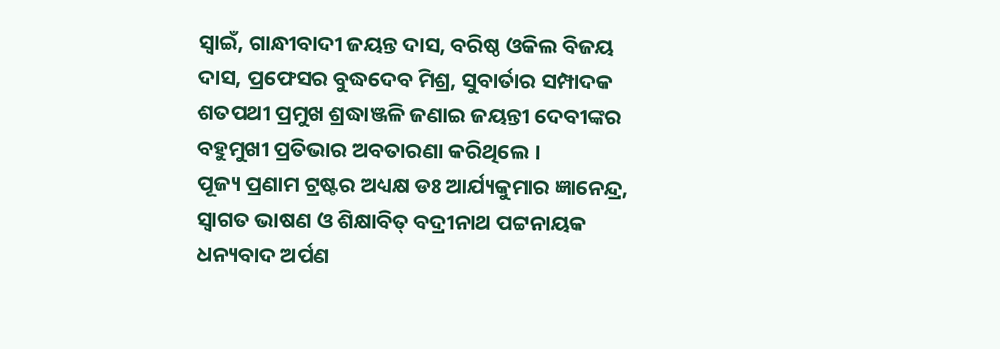ସ୍ୱାଇଁ, ଗାନ୍ଧୀବାଦୀ ଜୟନ୍ତ ଦାସ, ବରିଷ୍ଠ ଓକିଲ ବିଜୟ ଦାସ, ପ୍ରଫେସର ବୁଦ୍ଧଦେବ ମିଶ୍ର, ସୁବାର୍ତାର ସମ୍ପାଦକ ଶତପଥୀ ପ୍ରମୁଖ ଶ୍ରଦ୍ଧାଞ୍ଜଳି ଜଣାଇ ଜୟନ୍ତୀ ଦେବୀଙ୍କର ବହୁମୁଖୀ ପ୍ରତିଭାର ଅବତାରଣା କରିଥିଲେ ।
ପୂଜ୍ୟ ପ୍ରଣାମ ଟ୍ରଷ୍ଟର ଅଧ୍ୟକ୍ଷ ଡଃ ଆର୍ଯ୍ୟକୁମାର ଜ୍ଞାନେନ୍ଦ୍ର, ସ୍ୱାଗତ ଭାଷଣ ଓ ଶିକ୍ଷାବିତ୍ ବଦ୍ରୀନାଥ ପଟ୍ଟନାୟକ ଧନ୍ୟବାଦ ଅର୍ପଣ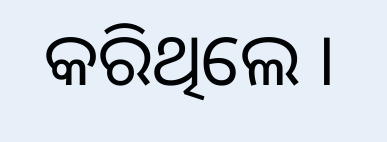କରିଥିଲେ ।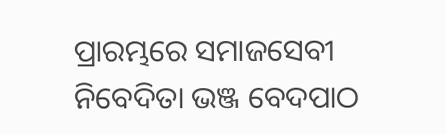ପ୍ରାରମ୍ଭରେ ସମାଜସେବୀ ନିବେଦିତା ଭଞ୍ଜ ବେଦପାଠ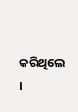କରିଥିଲେ ।